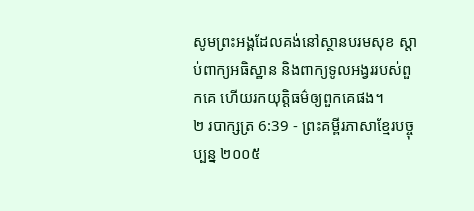សូមព្រះអង្គដែលគង់នៅស្ថានបរមសុខ ស្ដាប់ពាក្យអធិស្ឋាន និងពាក្យទូលអង្វររបស់ពួកគេ ហើយរកយុត្តិធម៌ឲ្យពួកគេផង។
២ របាក្សត្រ 6:39 - ព្រះគម្ពីរភាសាខ្មែរបច្ចុប្បន្ន ២០០៥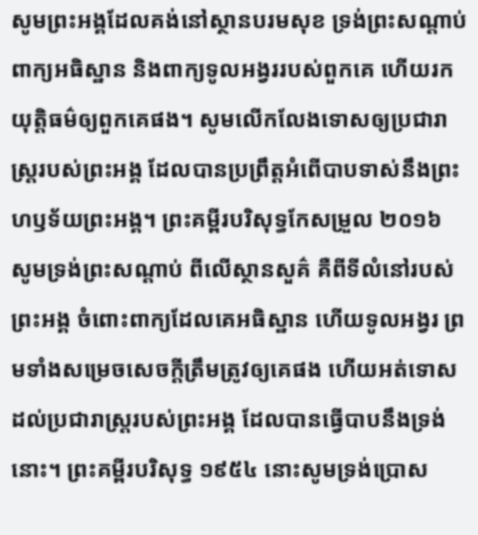សូមព្រះអង្គដែលគង់នៅស្ថានបរមសុខ ទ្រង់ព្រះសណ្ដាប់ពាក្យអធិស្ឋាន និងពាក្យទូលអង្វររបស់ពួកគេ ហើយរកយុត្តិធម៌ឲ្យពួកគេផង។ សូមលើកលែងទោសឲ្យប្រជារាស្ត្ររបស់ព្រះអង្គ ដែលបានប្រព្រឹត្តអំពើបាបទាស់នឹងព្រះហឫទ័យព្រះអង្គ។ ព្រះគម្ពីរបរិសុទ្ធកែសម្រួល ២០១៦ សូមទ្រង់ព្រះសណ្ដាប់ ពីលើស្ថានសួគ៌ គឺពីទីលំនៅរបស់ព្រះអង្គ ចំពោះពាក្យដែលគេអធិស្ឋាន ហើយទូលអង្វរ ព្រមទាំងសម្រេចសេចក្ដីត្រឹមត្រូវឲ្យគេផង ហើយអត់ទោសដល់ប្រជារាស្ត្ររបស់ព្រះអង្គ ដែលបានធ្វើបាបនឹងទ្រង់នោះ។ ព្រះគម្ពីរបរិសុទ្ធ ១៩៥៤ នោះសូមទ្រង់ប្រោស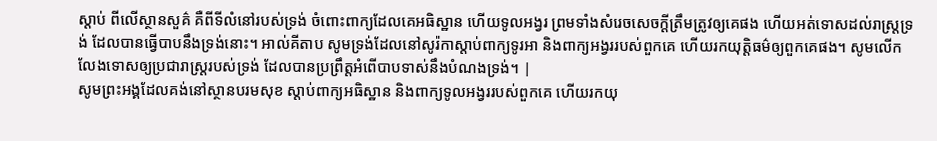ស្តាប់ ពីលើស្ថានសួគ៌ គឺពីទីលំនៅរបស់ទ្រង់ ចំពោះពាក្យដែលគេអធិស្ឋាន ហើយទូលអង្វរ ព្រមទាំងសំរេចសេចក្ដីត្រឹមត្រូវឲ្យគេផង ហើយអត់ទោសដល់រាស្ត្រទ្រង់ ដែលបានធ្វើបាបនឹងទ្រង់នោះ។ អាល់គីតាប សូមទ្រង់ដែលនៅសូរ៉កាស្តាប់ពាក្យទូរអា និងពាក្យអង្វររបស់ពួកគេ ហើយរកយុត្តិធម៌ឲ្យពួកគេផង។ សូមលើកលែងទោសឲ្យប្រជារាស្ត្ររបស់ទ្រង់ ដែលបានប្រព្រឹត្តអំពើបាបទាស់នឹងបំណងទ្រង់។ |
សូមព្រះអង្គដែលគង់នៅស្ថានបរមសុខ ស្ដាប់ពាក្យអធិស្ឋាន និងពាក្យទូលអង្វររបស់ពួកគេ ហើយរកយុ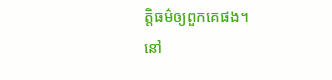ត្តិធម៌ឲ្យពួកគេផង។
នៅ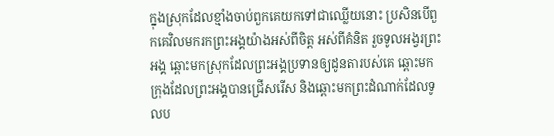ក្នុងស្រុកដែលខ្មាំងចាប់ពួកគេយកទៅជាឈ្លើយនោះ ប្រសិនបើពួកគេវិលមករកព្រះអង្គយ៉ាងអស់ពីចិត្ត អស់ពីគំនិត រួចទូលអង្វរព្រះអង្គ ឆ្ពោះមកស្រុកដែលព្រះអង្គប្រទានឲ្យដូនតារបស់គេ ឆ្ពោះមកក្រុងដែលព្រះអង្គបានជ្រើសរើស និងឆ្ពោះមកព្រះដំណាក់ដែលទូលប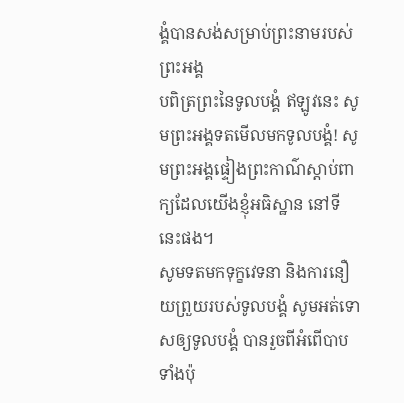ង្គំបានសង់សម្រាប់ព្រះនាមរបស់ព្រះអង្គ
បពិត្រព្រះនៃទូលបង្គំ ឥឡូវនេះ សូមព្រះអង្គទតមើលមកទូលបង្គំ! សូមព្រះអង្គផ្ទៀងព្រះកាណ៌ស្ដាប់ពាក្យដែលយើងខ្ញុំអធិស្ឋាន នៅទីនេះផង។
សូមទតមកទុក្ខវេទនា និងការនឿយព្រួយរបស់ទូលបង្គំ សូមអត់ទោសឲ្យទូលបង្គំ បានរួចពីអំពើបាបទាំងប៉ុ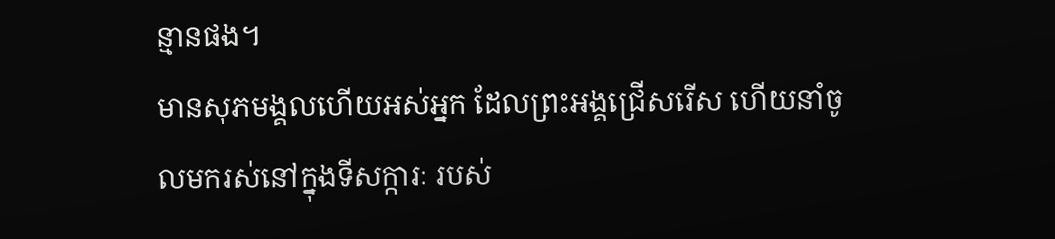ន្មានផង។
មានសុភមង្គលហើយអស់អ្នក ដែលព្រះអង្គជ្រើសរើស ហើយនាំចូលមករស់នៅក្នុងទីសក្ការៈ របស់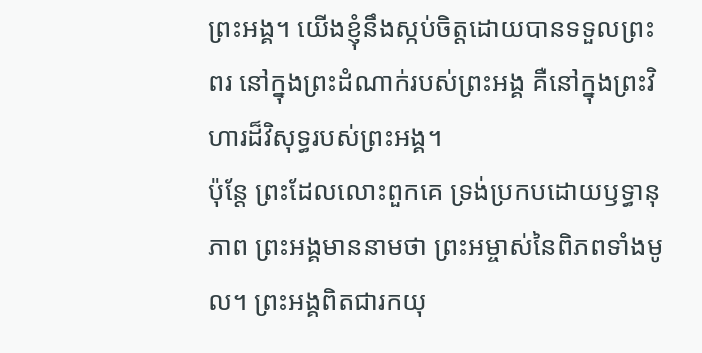ព្រះអង្គ។ យើងខ្ញុំនឹងស្កប់ចិត្តដោយបានទទួលព្រះពរ នៅក្នុងព្រះដំណាក់របស់ព្រះអង្គ គឺនៅក្នុងព្រះវិហារដ៏វិសុទ្ធរបស់ព្រះអង្គ។
ប៉ុន្តែ ព្រះដែលលោះពួកគេ ទ្រង់ប្រកបដោយឫទ្ធានុភាព ព្រះអង្គមាននាមថា ព្រះអម្ចាស់នៃពិភពទាំងមូល។ ព្រះអង្គពិតជារកយុ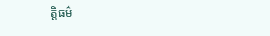ត្តិធម៌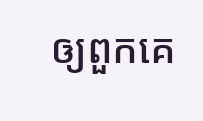ឲ្យពួកគេ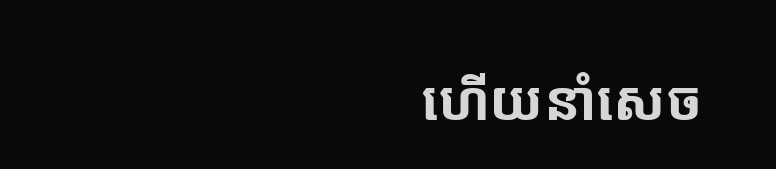ហើយនាំសេច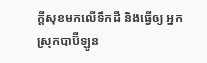ក្ដីសុខមកលើទឹកដី និងធ្វើឲ្យ អ្នកស្រុកបាប៊ីឡូន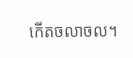កើតចលាចល។